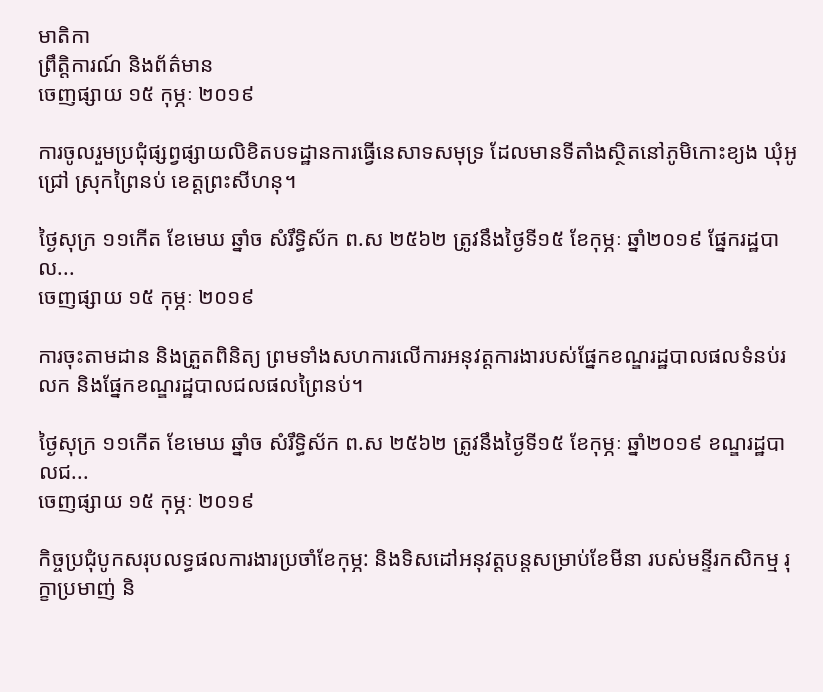មាតិកា
ព្រឹត្តិការណ៍ និងព័ត៌មាន
ចេញផ្សាយ ១៥ កុម្ភៈ ២០១៩

ការចូលរួមប្រជុំផ្សព្វផ្សាយលិខិតបទដ្ឋានការធ្វើនេសាទសមុទ្រ ដែលមានទីតាំងស្ថិតនៅភូមិកោះខ្យង ឃុំអូជ្រៅ ស្រុកព្រៃនប់ ខេត្តព្រះសីហនុ។

ថ្ងៃសុក្រ ១១កើត ខែមេឃ ឆ្នាំច សំរឹទ្ធិស័ក ព.ស ២៥៦២ ត្រូវនឹងថ្ងៃទី១៥ ខែកុម្ភៈ ឆ្នាំ២០១៩ ផ្នែករដ្ឋបាល...
ចេញផ្សាយ ១៥ កុម្ភៈ ២០១៩

ការចុះតាមដាន និងត្រួតពិនិត្យ ព្រមទាំងសហការលើការអនុវត្តការងារបស់ផ្នែកខណ្ឌរដ្ឋបាលផលទំនប់រលក និងផ្នែកខណ្ឌរដ្ឋបាលជលផលព្រៃនប់។

ថ្ងៃសុក្រ ១១កើត ខែមេឃ ឆ្នាំច សំរឹទ្ធិស័ក ព.ស ២៥៦២ ត្រូវនឹងថ្ងៃទី១៥ ខែកុម្ភៈ ឆ្នាំ២០១៩ ខណ្ឌរដ្ឋបាលជ...
ចេញផ្សាយ ១៥ កុម្ភៈ ២០១៩

កិច្ចប្រជុំបូកសរុបលទ្ធផលការងារប្រចាំខែកុម្ភ: និងទិសដៅអនុវត្តបន្តសម្រាប់ខែមីនា របស់មន្ទីរកសិកម្ម រុក្ខាប្រមាញ់ និ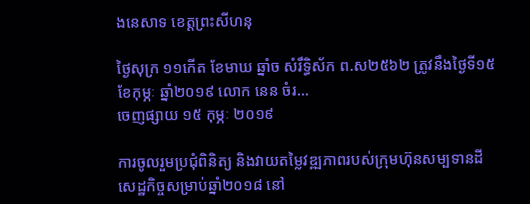ងនេសាទ ខេត្តព្រះសីហនុ

ថ្ងៃសុក្រ ១១កើត ខែមាឃ ឆ្នាំច សំរឹទ្ធិស័ក ព.ស២៥៦២ ត្រូវនឹងថ្ងៃទី១៥ ខែកុម្ភៈ ឆ្នាំ២០១៩ លោក នេន ចំរ...
ចេញផ្សាយ ១៥ កុម្ភៈ ២០១៩

ការចូលរួមប្រជុំពិនិត្យ និងវាយតម្លៃវឌ្ឍភាពរបស់ក្រុមហ៊ុនសម្បទានដីសេដ្ឋកិច្ចសម្រាប់ឆ្នាំ២០១៨ នៅ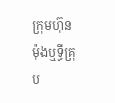ក្រុមហ៊ុន ម៉ុងឬទ្ធីគ្រុប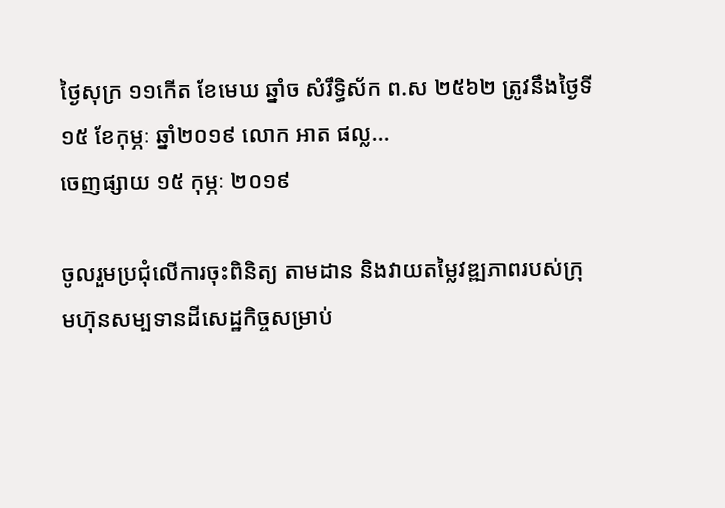ថ្ងៃសុក្រ ១១កើត ខែមេឃ ឆ្នាំច សំរឹទ្ធិស័ក ព.ស ២៥៦២ ត្រូវនឹងថ្ងៃទី១៥ ខែកុម្ភៈ ឆ្នាំ២០១៩ លោក អាត ផល្ល...
ចេញផ្សាយ ១៥ កុម្ភៈ ២០១៩

ចូលរួមប្រជុំលើការចុះពិនិត្យ តាមដាន និងវាយតម្លៃវឌ្ឍភាពរបស់ក្រុមហ៊ុនសម្បទានដីសេដ្ឋកិច្ចសម្រាប់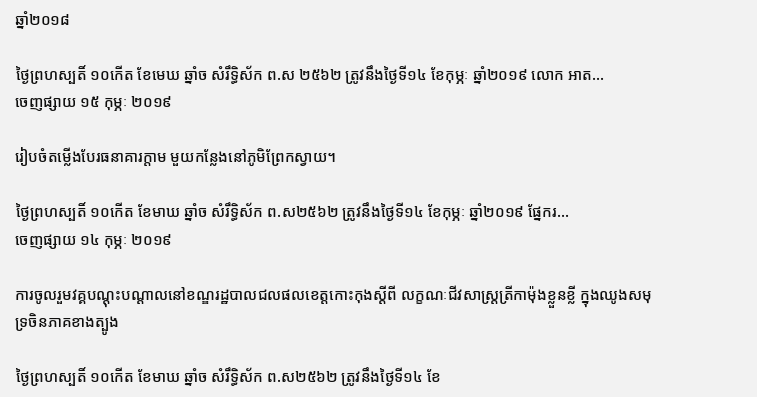ឆ្នាំ២០១៨

ថ្ងៃព្រហស្បតិ៍ ១០កើត ខែមេឃ ឆ្នាំច សំរឹទ្ធិស័ក ព.ស ២៥៦២ ត្រូវនឹងថ្ងៃទី១៤ ខែកុម្ភៈ ឆ្នាំ២០១៩ លោក អាត...
ចេញផ្សាយ ១៥ កុម្ភៈ ២០១៩

រៀបចំតម្លើងបែរធនាគារក្តាម មួយកន្លែងនៅភូមិព្រែកស្វាយ។

ថ្ងៃព្រហស្បតិ៍ ១០កើត ខែមាឃ ឆ្នាំច សំរឹទ្ធិស័ក ព.ស២៥៦២ ត្រូវនឹងថ្ងៃទី១៤ ខែកុម្ភៈ ឆ្នាំ២០១៩ ផ្នែករ...
ចេញផ្សាយ ១៤ កុម្ភៈ ២០១៩

ការចូលរួមវគ្គបណ្ដុះបណ្ដាលនៅខណ្ឌរដ្ឋបាលជលផលខេត្តកោះកុងស្ដីពី លក្ខណៈជីវសាស្ត្រត្រីកាម៉ុងខ្លួនខ្លី ក្នុងឈូងសមុទ្រចិនភាគខាងត្បូង

ថ្ងៃព្រហស្បតិ៍ ១០កើត ខែមាឃ ឆ្នាំច សំរឹទ្ធិស័ក ព.ស២៥៦២ ត្រូវនឹងថ្ងៃទី១៤ ខែ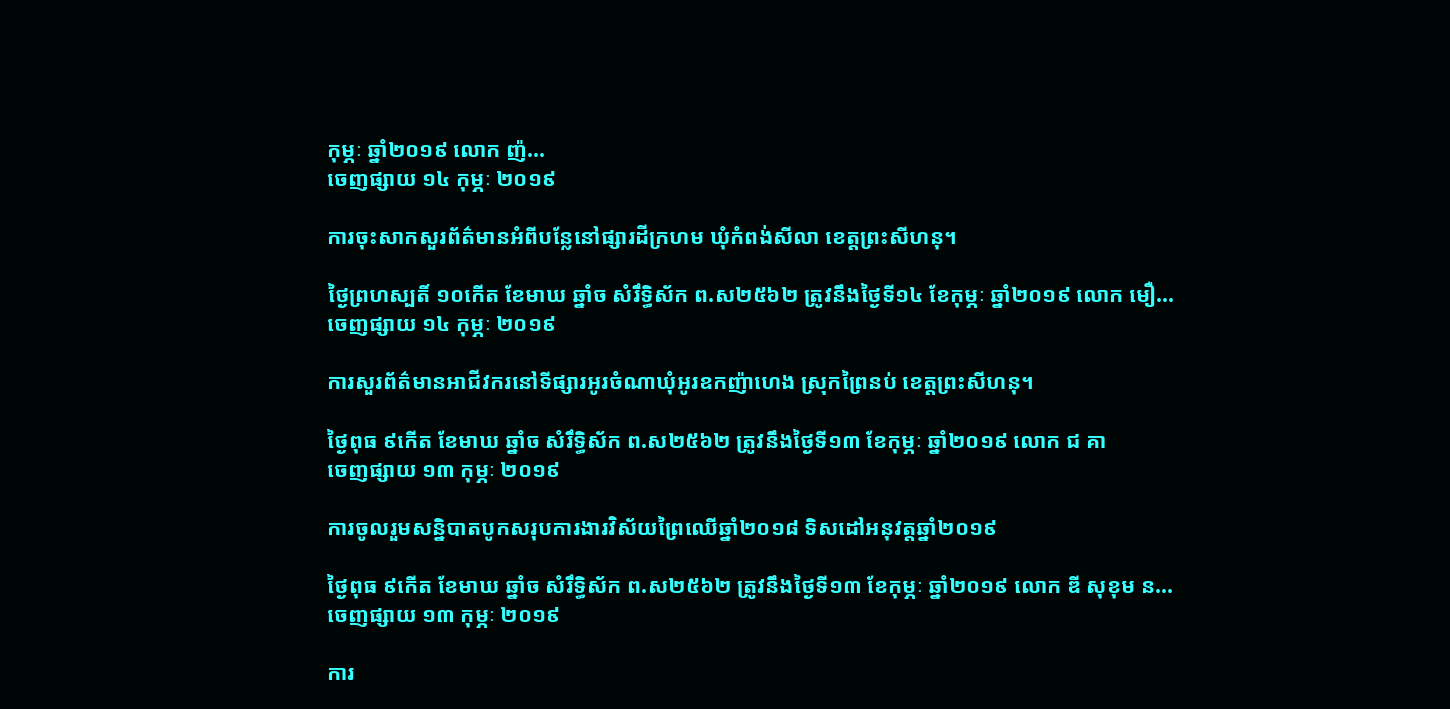កុម្ភៈ ឆ្នាំ២០១៩ លោក ញ៉...
ចេញផ្សាយ ១៤ កុម្ភៈ ២០១៩

ការចុះសាកសួរព័ត៌មានអំពីបន្លែនៅផ្សារដីក្រហម ឃុំកំពង់សីលា ខេត្តព្រះសីហនុ។

ថ្ងៃព្រហស្បតិ៍ ១០កើត ខែមាឃ ឆ្នាំច សំរឹទ្ធិស័ក ព.ស២៥៦២ ត្រូវនឹងថ្ងៃទី១៤ ខែកុម្ភៈ ឆ្នាំ២០១៩ លោក មឿ...
ចេញផ្សាយ ១៤ កុម្ភៈ ២០១៩

ការសួរព័ត៌មានអាជីវករនៅទីផ្សារអូរចំណាឃុំអូរឧកញ៉ាហេង ស្រុកព្រៃនប់ ខេត្តព្រះសីហនុ។

ថ្ងៃពុធ ៩កើត ខែមាឃ ឆ្នាំច សំរឹទ្ធិស័ក ព.ស២៥៦២ ត្រូវនឹងថ្ងៃទី១៣ ខែកុម្ភៈ ឆ្នាំ២០១៩ លោក ជ គា
ចេញផ្សាយ ១៣ កុម្ភៈ ២០១៩

ការចូលរួមសន្និបាតបូកសរុបការងារវិស័យព្រៃឈេីឆ្នាំ២០១៨ ទិសដៅអនុវត្តឆ្នាំ២០១៩

ថ្ងៃពុធ ៩កើត ខែមាឃ ឆ្នាំច សំរឹទ្ធិស័ក ព.ស២៥៦២ ត្រូវនឹងថ្ងៃទី១៣ ខែកុម្ភៈ ឆ្នាំ២០១៩ លោក ឌី សុខុម ន...
ចេញផ្សាយ ១៣ កុម្ភៈ ២០១៩

ការ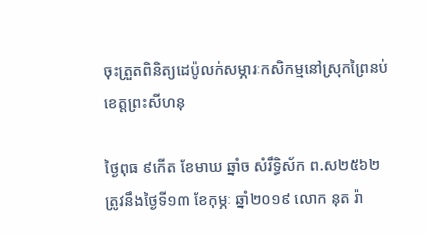ចុះត្រួតពិនិត្យដេប៉ូលក់សម្ភារៈកសិកម្មនៅស្រុកព្រៃនប់ ខេត្តព្រះសីហនុ

ថ្ងៃពុធ ៩កើត ខែមាឃ ឆ្នាំច សំរឹទ្ធិស័ក ព.ស២៥៦២ ត្រូវនឹងថ្ងៃទី១៣ ខែកុម្ភៈ ឆ្នាំ២០១៩ លោក នុត រ៉ា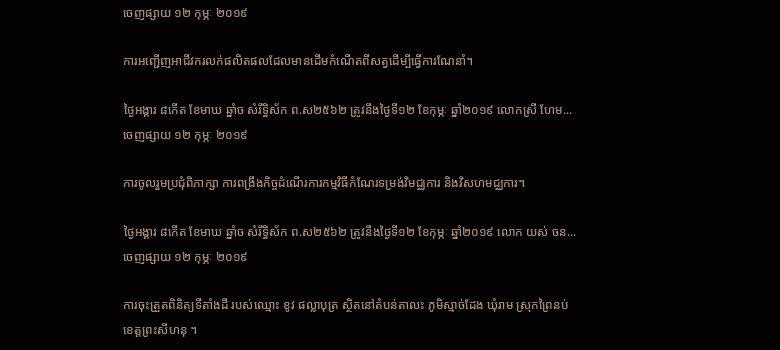ចេញផ្សាយ ១២ កុម្ភៈ ២០១៩

ការអញ្ជើញអាជីវករលក់ផលិតផលដែលមានដើមកំណើតពីសត្វដើម្បីធ្វើការណែនាំ។

ថ្ងៃអង្គារ ៨កើត ខែមាឃ ឆ្នាំច សំរឹទ្ធិស័ក ព.ស២៥៦២ ត្រូវនឹងថ្ងៃទី១២ ខែកុម្ភៈ ឆ្នាំ២០១៩ លោកស្រី ហែម...
ចេញផ្សាយ ១២ កុម្ភៈ ២០១៩

ការចូលរួមប្រជុំពិភាក្សា ការពង្រឹងកិច្ចដំណើរការកម្មវិធីកំណែរទម្រង់វិមជ្ឈការ និងវិសហមជ្ឈការ។

ថ្ងៃអង្គារ ៨កើត ខែមាឃ ឆ្នាំច សំរឹទ្ធិស័ក ព.ស២៥៦២ ត្រូវនឹងថ្ងៃទី១២ ខែកុម្ភៈ ឆ្នាំ២០១៩ លោក យស់ ចន...
ចេញផ្សាយ ១២ កុម្ភៈ ២០១៩

ការចុះត្រួតពិនិត្យទីតាំងដី របស់ឈ្មោះ ខូវ ផល្លាបុត្រ ស្ថិតនៅតំបន់តាលះ ភូមិស្មាច់ដែង ឃុំរាម ស្រុកព្រៃនប់ ខេត្តព្រះសីហនុ ។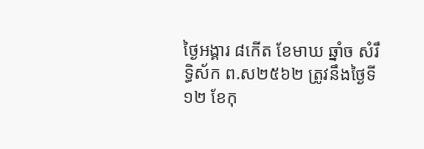ថ្ងៃអង្គារ ៨កើត ខែមាឃ ឆ្នាំច សំរឹទ្ធិស័ក ព.ស២៥៦២ ត្រូវនឹងថ្ងៃទី១២ ខែកុ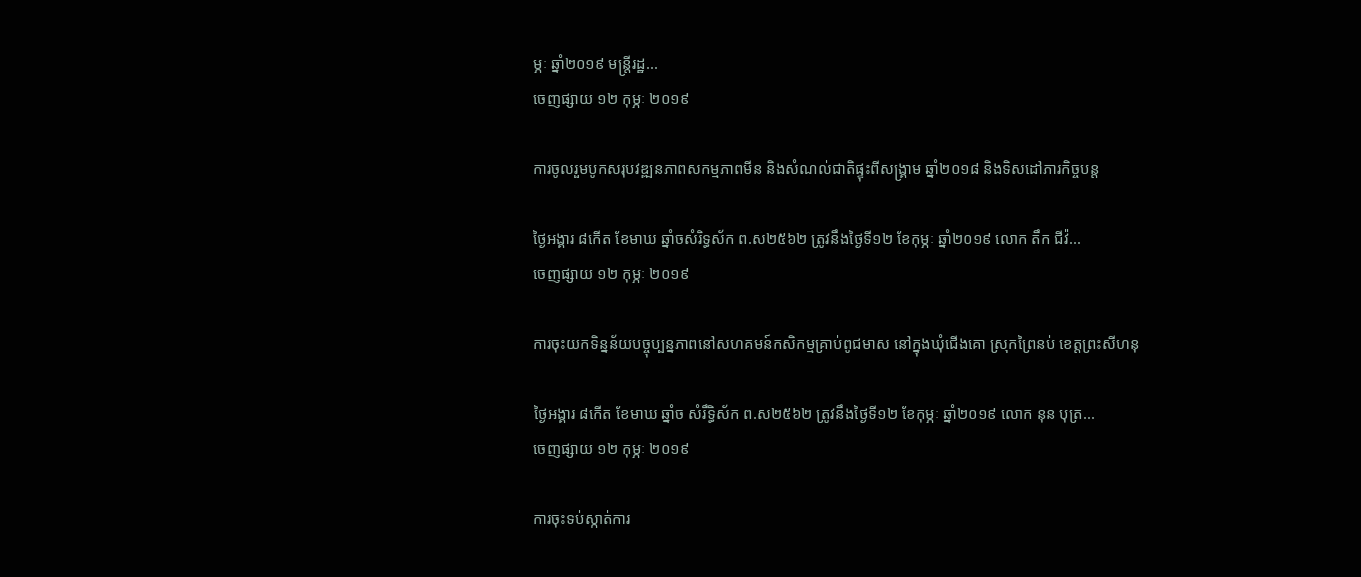ម្ភៈ ឆ្នាំ២០១៩ មន្ត្រីរដ្ឋ...
ចេញផ្សាយ ១២ កុម្ភៈ ២០១៩

ការចូលរួមបូកសរុបវឌ្ឍនភាពសកម្មភាពមីន និងសំណល់ជាតិផ្ទុះពីសង្គ្រាម ឆ្នាំ២០១៨ និងទិសដៅភារកិច្ចបន្ត

ថ្ងៃអង្គារ ៨កើត ខែមាឃ ឆ្នាំចសំរិទ្ធស័ក ព.ស២៥៦២ ត្រូវនឹងថ្ងៃទី១២ ខែកុម្ភៈ ឆ្នាំ២០១៩ លោក តឹក ជីវ៉...
ចេញផ្សាយ ១២ កុម្ភៈ ២០១៩

ការចុះយកទិន្នន័យបច្ចុប្បន្នភាពនៅសហគមន៍កសិកម្មគ្រាប់ពូជមាស នៅក្នុងឃុំជើងគោ ស្រុកព្រៃនប់ ខេត្តព្រះសីហនុ

ថ្ងៃអង្គារ ៨កើត ខែមាឃ ឆ្នាំច សំរឹទ្ធិស័ក ព.ស២៥៦២ ត្រូវនឹងថ្ងៃទី១២ ខែកុម្ភៈ ឆ្នាំ២០១៩ លោក នុន បុត្រ...
ចេញផ្សាយ ១២ កុម្ភៈ ២០១៩

ការចុះទប់ស្កាត់ការ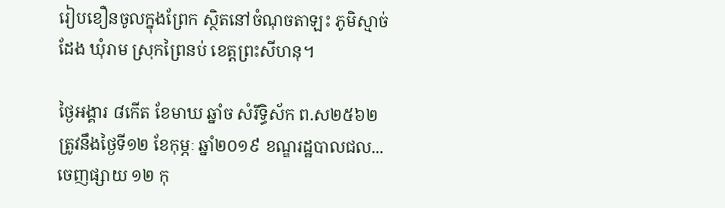រៀបខឿនចូលក្នុងព្រែក ស្ថិតនៅចំណុចតាឡះ ភូមិស្មាច់ដែង ឃុំរាម ស្រុកព្រៃនប់ ខេត្តព្រះសីហនុ។

ថ្ងៃអង្គារ ៨កើត ខែមាឃ ឆ្នាំច សំរឹទ្ធិស័ក ព.ស២៥៦២ ត្រូវនឹងថ្ងៃទី១២ ខែកុម្ភៈ ឆ្នាំ២០១៩ ខណ្ឌរដ្ឋបាលជល...
ចេញផ្សាយ ១២ កុ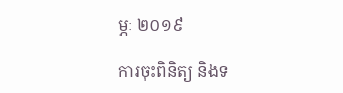ម្ភៈ ២០១៩

ការចុះពិនិត្យ និងទ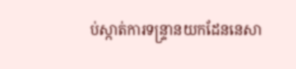ប់ស្កាត់ការទន្រ្ទានយកដែននេសា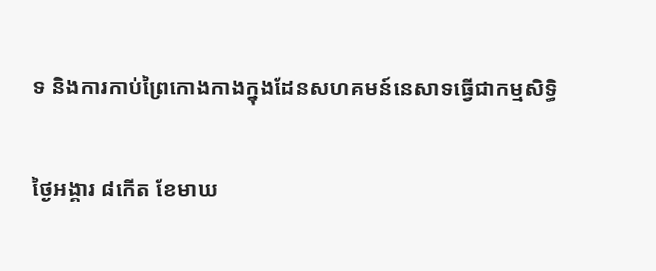ទ និងការកាប់ព្រៃកោងកាងក្នុងដែនសហគមន៍នេសាទធ្វើជាកម្មសិទ្ធិ

ថ្ងៃអង្គារ ៨កើត ខែមាឃ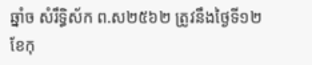ឆ្នាំច សំរឹទ្ធិស័ក ព.ស២៥៦២ ត្រូវនឹងថ្ងៃទី១២ ខែកុ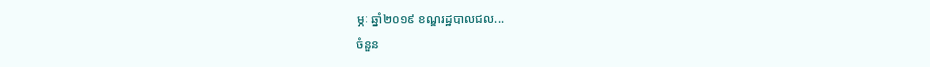ម្ភៈ ឆ្នាំ២០១៩ ខណ្ឌរដ្ឋបាលជល...
ចំនួន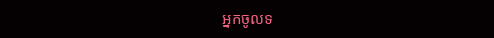អ្នកចូលទ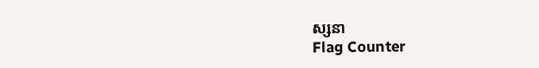ស្សនា
Flag Counter